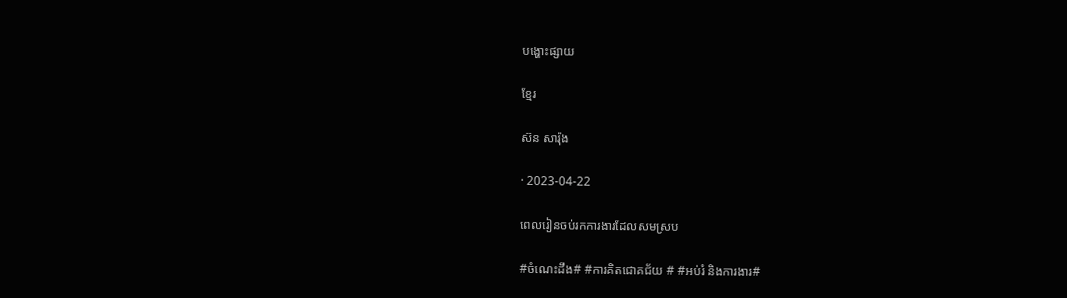បង្ហោះផ្សាយ

ខ្មែរ

ស៊ន សារ៉ុង

· 2023-04-22

ពេលរៀនចប់រកការងារដែលសមស្រប

#ចំណេះដឹង# #ការគិតជោគជ័យ # #អប់រំ និងការងារ#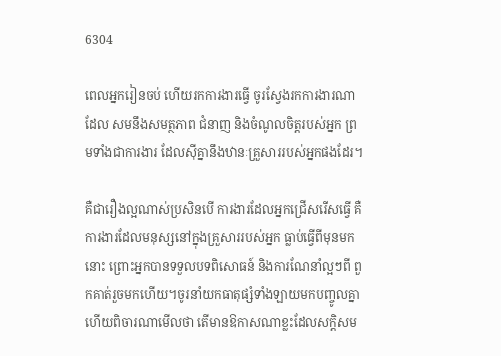6304

ពេលអ្នករៀនចប់ ហើយរកការងារធ្វើ ចូរស្វែងរកការងារណាដែល សមនឹងសមត្ថភាព ជំនាញ និងចំណូលចិត្តរបស់អ្នក ព្រមទាំងជាការងារ ដែលស៊ីគ្នានឹងឋានៈគ្រួសាររបស់អ្នកផងដែរ។

គឺជារឿងល្អណាស់ប្រសិនបើ ការងារដែលអ្នកជ្រើសរើសធ្វើ គឺការងារដែលមនុស្សនៅក្នុងគ្រួសាររបស់អ្នក ធ្លាប់ធ្វើពីមុនមកនោះ ព្រោះអ្នកបានទទួលបទពិសោធន៍ និងការណែនាំល្អៗពី ពួកគាត់រួចមកហើយ។ចូរនាំយកធាតុផ្សំទាំងឡាយមកបញ្ចូលគ្នា ហើយពិចារណាមើលថា តើមានឱកាសណាខ្លះដែលសក្តិសម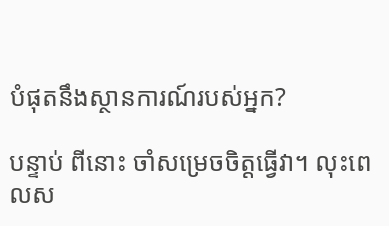បំផុតនឹងស្ថានការណ៍របស់អ្នក?

បន្ទាប់ ពីនោះ ចាំសម្រេចចិត្តធ្វើវា។ លុះពេលស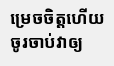ម្រេចចិត្តហើយ ចូរចាប់វាឲ្យ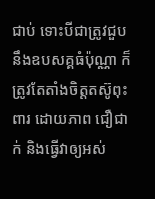ជាប់ ទោះបីជាត្រូវជួបនឹងឧបសគ្គធំប៉ុណ្ណា ក៏ត្រូវតែតាំងចិត្តតស៊ូពុះពារ ដោយភាព ជឿជាក់ និងធ្វើវាឲ្យអស់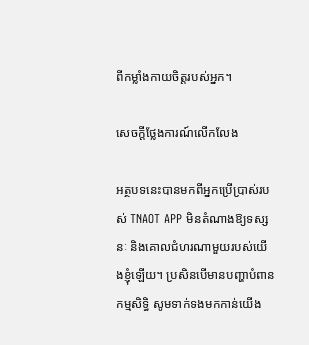ពីកម្លាំងកាយចិត្តរបស់អ្នក។

សេចក្តីថ្លែងការណ៍លើកលែង

អត្ថបទនេះបានមកពីអ្នកប្រើប្រាស់របស់ TNAOT APP មិនតំណាងឱ្យទស្សនៈ និងគោលជំហរណាមួយរបស់យើងខ្ញុំឡើយ។ ប្រសិនបើមានបញ្ហាបំពានកម្មសិទ្ធិ សូមទាក់ទងមកកាន់យើង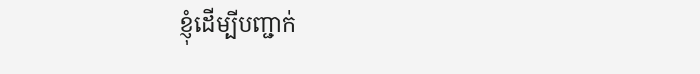ខ្ញុំដើម្បីបញ្ជាក់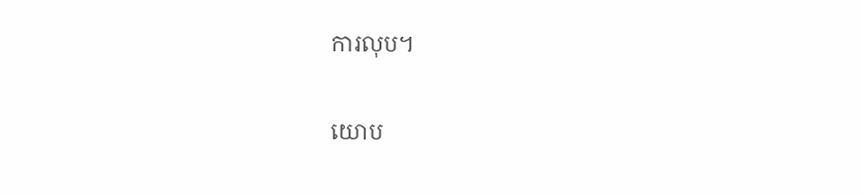ការលុប។

យោប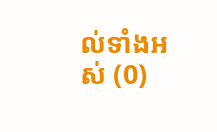ល់ទាំងអស់ (0)